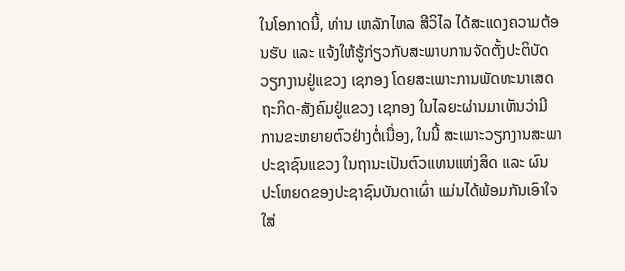ໃນໂອກາດນີ້, ທ່ານ ເຫລັກໄຫລ ສີວິໄລ ໄດ້ສະແດງຄວາມຕ້ອນຮັບ ແລະ ແຈ້ງໃຫ້ຮູ້ກ່ຽວກັບສະພາບການຈັດຕັ້ງປະຕິບັດວຽກງານຢູ່ແຂວງ ເຊກອງ ໂດຍສະເພາະການພັດທະນາເສດຖະກິດ-ສັງຄົມຢູ່ແຂວງ ເຊກອງ ໃນໄລຍະຜ່ານມາເຫັນວ່າມີການຂະຫຍາຍຕົວຢ່າງຕໍ່ເນື່ອງ, ໃນນີ້ ສະເພາະວຽກງານສະພາປະຊາຊົນແຂວງ ໃນຖານະເປັນຕົວແທນແຫ່ງສິດ ແລະ ຜົນປະໂຫຍດຂອງປະຊາຊົນບັນດາເຜົ່າ ແມ່ນໄດ້ພ້ອມກັນເອົາໃຈໃສ່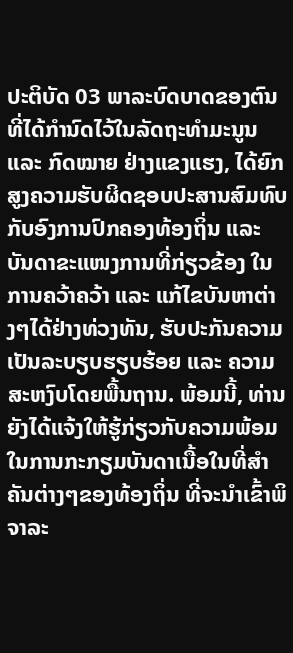ປະຕິບັດ 03 ພາລະບົດບາດຂອງຕົນ ທີ່ໄດ້ກໍານົດໄວ້ໃນລັດຖະທໍາມະນູນ ແລະ ກົດໝາຍ ຢ່າງແຂງແຮງ, ໄດ້ຍົກສູງຄວາມຮັບຜິດຊອບປະສານສົມທົບກັບອົງການປົກຄອງທ້ອງຖິ່ນ ແລະ ບັນດາຂະແໜງການທີ່ກ່ຽວຂ້ອງ ໃນການຄວ້າຄວ້າ ແລະ ແກ້ໄຂບັນຫາຕ່າງໆໄດ້ຢ່າງທ່ວງທັນ, ຮັບປະກັນຄວາມເປັນລະບຽບຮຽບຮ້ອຍ ແລະ ຄວາມສະຫງົບໂດຍພື້ນຖານ. ພ້ອມນີ້, ທ່ານ ຍັງໄດ້ແຈ້ງໃຫ້ຮູ້ກ່ຽວກັບຄວາມພ້ອມໃນການກະກຽມບັນດາເນື້ອໃນທີ່ສໍາຄັນຕ່າງໆຂອງທ້ອງຖິ່ນ ທີ່ຈະນໍາເຂົ້າພິຈາລະ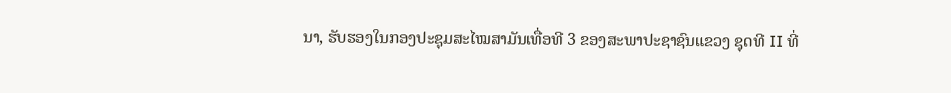ນາ, ຮັບຮອງໃນກອງປະຊຸມສະໄໝສາມັນເທື່ອທີ 3 ຂອງສະພາປະຊາຊົນແຂວງ ຊຸດທີ II ທີ່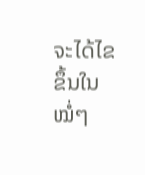ຈະໄດ້ໄຂຂຶ້ນໃນໝໍ່ໆ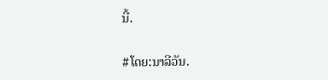ນີ້.

#ໂດຍ:ນາລີວັນ.